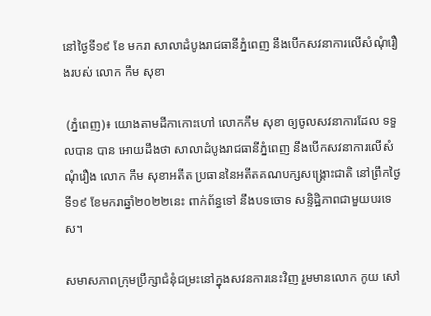នៅថ្ងៃទី១៩ ខែ មករា សាលាដំបូងរាជធានីភ្នំពេញ នឹងបើកសវនាការលើសំណុំរឿងរបស់ លោក កឹម សុខា

 (ភ្នំពេញ)៖ យោងតាមដីកាកោះហៅ លោកកឹម សុខា ឲ្យចូលសវនាការដែល ទទួលបាន បាន អោយដឹងថា សាលាដំបូងរាជធានីភ្នំពេញ នឹងបើកសវនាការលើសំណុំរឿង លោក កឹម សុខាអតីត ប្រធាននៃអតីតគណបក្សសង្គ្រោះជាតិ នៅព្រឹកថ្ងៃទី១៩ ខែមករាឆ្នាំ២០២២នេះ ពាក់ព័ន្ធទៅ នឹងបទចោទ សន្ទិដ្ឋិភាពជាមួយបរទេស។

សមាសភាពក្រុមប្រឹក្សាជំនុំជម្រះនៅក្នុងសវនការនេះវិញ រួមមានលោក កូយ សៅ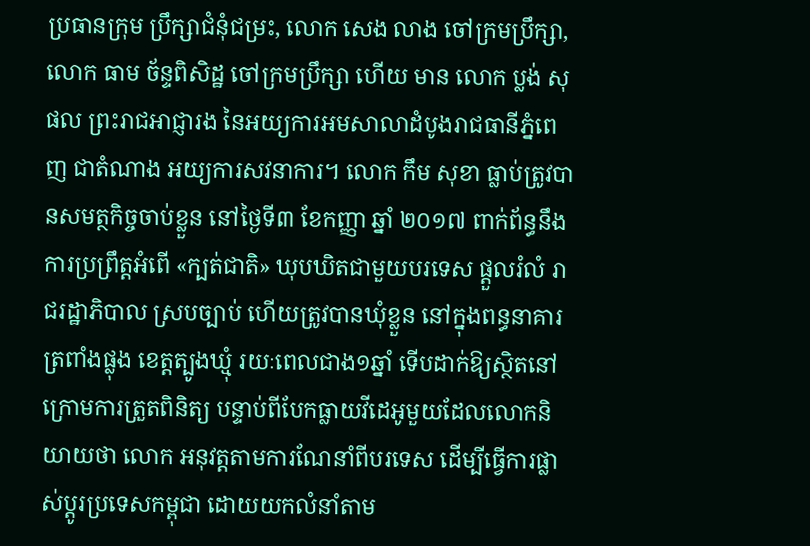ប្រធានក្រុម ប្រឹក្សាជំនុំជម្រះ, លោក សេង លាង ចៅក្រមប្រឹក្សា, លោក ធាម ច័ន្ទពិសិដ្ឋ ចៅក្រមប្រឹក្សា ហើយ មាន លោក ប្លង់ សុផល ព្រះរាជអាជ្ញារង នៃអយ្យការអមសាលាដំបូងរាជធានីភ្នំពេញ ជាតំណាង អយ្យការសវនាការ។ លោក កឹម សុខា ធ្លាប់ត្រូវបានសមត្ថកិច្ចចាប់ខ្លួន នៅថ្ងៃទី៣ ខែកញ្ញា ឆ្នាំ ២០១៧ ពាក់ព័ន្ធនឹងការប្រព្រឹត្តអំពើ «ក្បត់ជាតិ» ឃុបឃិតជាមួយបរទេស ផ្តួលរំលំ រាជរដ្ឋាភិបាល ស្របច្បាប់ ហើយត្រូវបានឃុំខ្លួន នៅក្នុងពន្ធនាគារ ត្រពាំងផ្លុង ខេត្តត្បូងឃ្មុំ រយៈពេលជាង១ឆ្នាំ ទើបដាក់ឱ្យស្ថិតនៅក្រោមការត្រួតពិនិត្យ បន្ទាប់ពីបែកធ្លាយវីដេអូមួយដែលលោកនិយាយថា លោក អនុវត្តតាមការណែនាំពីបរទេស ដើម្បីធ្វើការផ្លាស់ប្តូរប្រទេសកម្ពុជា ដោយយកលំនាំតាម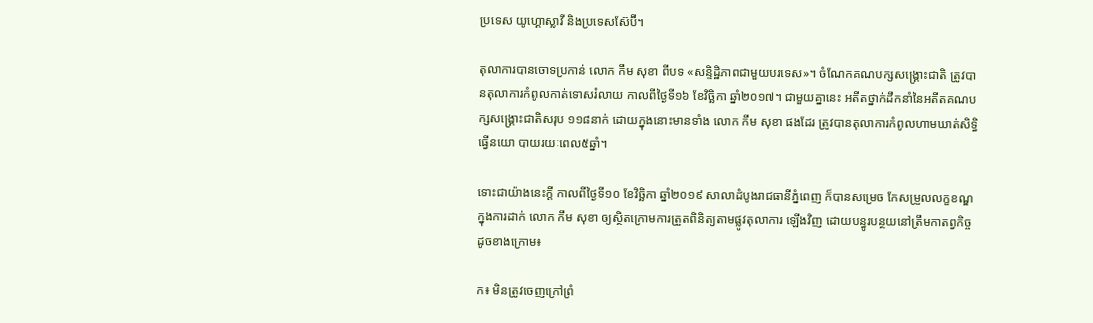ប្រទេស យូហ្គោស្លាវី និងប្រទេសស៊ែប៊ី។

តុលាការបានចោទប្រកាន់ លោក កឹម សុខា ពីបទ «សន្ទិដ្ឋិភាពជាមួយបរទេស»។ ចំណែកគណបក្សសង្គ្រោះជាតិ ត្រូវបានតុលាការកំពូលកាត់ទោសរំលាយ កាលពីថ្ងៃទី១៦ ខែវិច្ឆិកា ឆ្នាំ២០១៧។ ជាមួយគ្នានេះ អតីតថ្នាក់ដឹកនាំនៃអតីតគណបក្សសង្គ្រោះជាតិសរុប ១១៨នាក់ ដោយក្នុងនោះមានទាំង លោក កឹម សុខា ផងដែរ ត្រូវបានតុលាការកំពូលហាមឃាត់សិទ្ធិធ្វើនយោ បាយរយៈពេល៥ឆ្នាំ។

ទោះជាយ៉ាងនេះក្តី កាលពីថ្ងៃទី១០ ខែវិច្ឆិកា ឆ្នាំ២០១៩ សាលាដំបូងរាជធានីភ្នំពេញ ក៏បានសម្រេច កែសម្រួលលក្ខខណ្ឌក្នុងការដាក់ លោក កឹម សុខា ឲ្យស្ថិតក្រោមការត្រួតពិនិត្យតាមផ្លូវតុលាការ ឡើងវិញ ដោយបន្ធូរបន្ថយនៅត្រឹមកាតព្វកិច្ចដូចខាងក្រោម៖

ក៖ មិនត្រូវចេញក្រៅព្រំ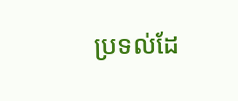ប្រទល់ដែ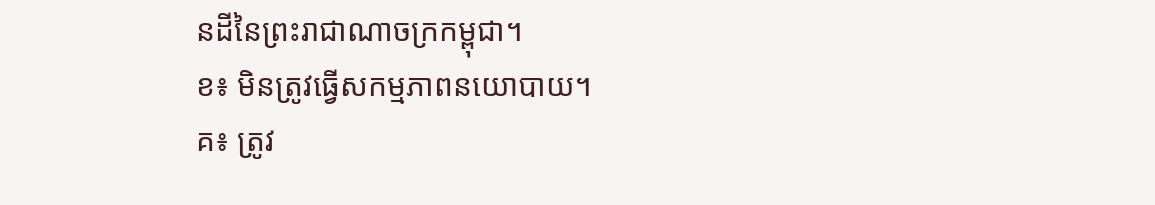នដីនៃព្រះរាជាណាចក្រកម្ពុជា។
ខ៖ មិនត្រូវធ្វើសកម្មភាពនយោបាយ។
គ៖ ត្រូវ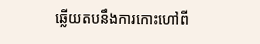ឆ្លើយតបនឹងការកោះហៅពី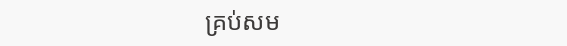គ្រប់សម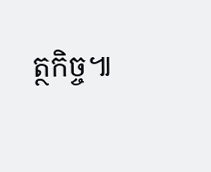ត្ថកិច្ច៕